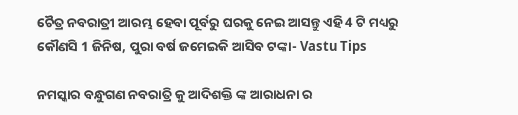ଚୈତ୍ର ନବରାତ୍ରୀ ଆରମ୍ଭ ହେବା ପୂର୍ବରୁ ଘରକୁ ନେଇ ଆସନ୍ତୁ ଏହି 4 ଟି ମଧ୍ୟରୁ କୌଣସି 1 ଜିନିଷ, ପୁରା ବର୍ଷ ଜମେଇକି ଆସିବ ଟଙ୍କା- Vastu Tips

ନମସ୍କାର ବନ୍ଧୁଗଣ ନବରାତ୍ରି କୁ ଆଦିଶକ୍ତି ଙ୍କ ଆରାଧନା ର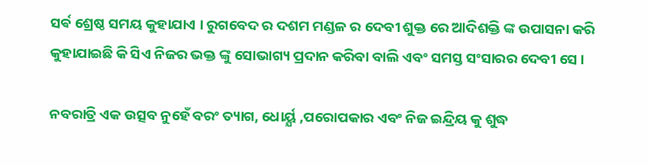ସର୍ଵ ଶ୍ରେଷ୍ଠ ସମୟ କୁହାଯାଏ । ରୁଗବେଦ ର ଦଶମ ମଣ୍ଡଳ ର ଦେବୀ ଶୁକ୍ତ ରେ ଆଦିଶକ୍ତି ଙ୍କ ଉପାସନା କରି କୁହାଯାଇଛି କି ସିଏ ନିଜର ଭକ୍ତ ଙ୍କୁ ସୋଭାଗ୍ୟ ପ୍ରଦାନ କରିବା ବାଲି ଏବଂ ସମସ୍ତ ସଂସାରର ଦେବୀ ସେ ।

ନବରାତ୍ରି ଏକ ଉତ୍ସବ ନୁହେଁ ବରଂ ତ୍ୟାଗ, ଧୋର୍ୟ୍ଯ ,ପରୋପକାର ଏବଂ ନିଜ ଇନ୍ଦ୍ରିୟ କୁ ଶୁଦ୍ଧ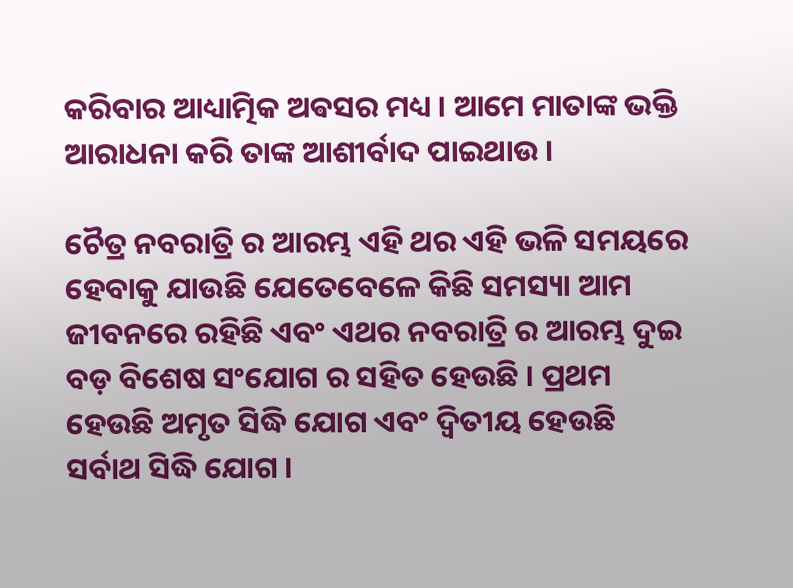କରିବାର ଆଧ୍ୟାତ୍ମିକ ଅଵସର ମଧ୍ୟ । ଆମେ ମାତାଙ୍କ ଭକ୍ତି ଆରାଧନା କରି ତାଙ୍କ ଆଶୀର୍ବାଦ ପାଇଥାଉ ।

ଚୈତ୍ର ନବରାତ୍ରି ର ଆରମ୍ଭ ଏହି ଥର ଏହି ଭଳି ସମୟରେ ହେବାକୁ ଯାଉଛି ଯେତେବେଳେ କିଛି ସମସ୍ୟା ଆମ ଜୀବନରେ ରହିଛି ଏବଂ ଏଥର ନବରାତ୍ରି ର ଆରମ୍ଭ ଦୁଇ ବଡ଼ ବିଶେଷ ସଂଯୋଗ ର ସହିତ ହେଉଛି । ପ୍ରଥମ ହେଉଛି ଅମୃତ ସିଦ୍ଧି ଯୋଗ ଏବଂ ଦ୍ଵିତୀୟ ହେଉଛି ସର୍ବାଥ ସିଦ୍ଧି ଯୋଗ ।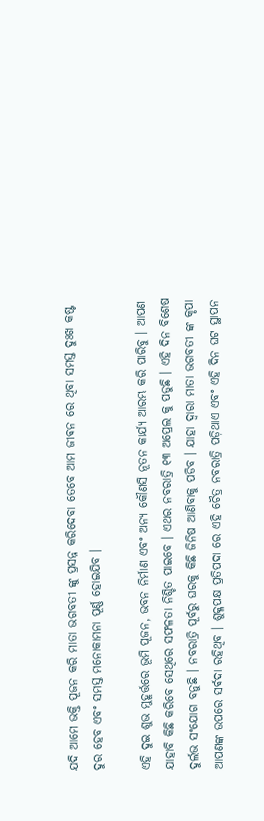ଯଦି ଆମେ ଭକ୍ତି ପୂଜନ କରି ମାତା ଭଗବତୀ ଙ୍କୁ ପ୍ରସନ୍ନ କରିଦେବା ତେବେ ଆମ ଜୀଵନ ରେ ଥିବା ସମସ୍ତ ଦୁଃଖ କଷ୍ଟ ଦୁର ହେବ ଏବଂ ସମସ୍ତ ମନୋକାମନା ପୂର୍ଣ୍ଣ ହୋଇଯିବ ।

ଏହି ଦୁଇ ଶୁଭ ମୁହୂର୍ତ୍ତରେ ଭୂମି ପୂଜନ, ଭବନ ନିର୍ମାଣ ଏବଂ ଅନ୍ୟ କୌଣସି ନୂତନ କାର୍ଯ୍ୟ ଆରମ୍ଭ କରି ପାରିବୁ । ଆପଣ ଯାହାବି କିଛି କରିବେ ସେଥିରେ ସଫଳତା ନିଶ୍ଚିତ ପାଇବେ । ଏଥର ନବରାତ୍ରି ୧୩ ଅପ୍ରେଲ କୁ ପଡୁଛି । ଏହି ଦିନ ବିଶେଷ ଦୁର୍ଲଭ ସଂଯୋଗ ବନୁଛି । ନବରାତ୍ରି ପୂର୍ବରୁ ଘରକୁ କିଛି ଜିନିଷ ଆଣିବାକୁ ପଡିବ । ଯାହା ଦ୍ୱାରା ମାତା ଭଗବତୀ ଙ୍କ କୃପା ଆପଣଙ୍କ ଉପରେ ସର୍ଵଦା ରହିଥିବ । ଶୁକ୍ଳପକ୍ଷ ପ୍ରତିପଦା ରେ ଏହି ଚୈତ୍ର ନବରାତ୍ରି ପଡ଼ିଥାଏ ଏବଂ ଏହି ଦିନ ଘଟ ସ୍ଥାପନ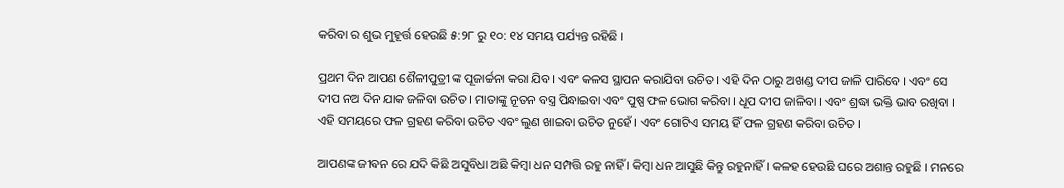କରିବା ର ଶୁଭ ମୁହୂର୍ତ୍ତ ହେଉଛି ୫:୨୮ ରୁ ୧୦: ୧୪ ସମୟ ପର୍ଯ୍ୟନ୍ତ ରହିଛି ।

ପ୍ରଥମ ଦିନ ଆପଣ ଶୈଳୀପୁତ୍ରୀ ଙ୍କ ପୂଜାର୍ଚ୍ଚନା କରା ଯିବ । ଏବଂ କଳସ ସ୍ଥାପନ କରାଯିବା ଉଚିତ । ଏହି ଦିନ ଠାରୁ ଅଖଣ୍ଡ ଦୀପ ଜାଳି ପାରିବେ । ଏବଂ ସେ ଦୀପ ନଅ ଦିନ ଯାକ ଜଳିବା ଉଚିତ । ମାତାଙ୍କୁ ନୂତନ ବସ୍ତ୍ର ପିନ୍ଧାଇବା ଏବଂ ପୁଷ୍ପ ଫଳ ଭୋଗ କରିବା । ଧୂପ ଦୀପ ଜାଳିବା । ଏବଂ ଶ୍ରଦ୍ଧା ଭକ୍ତି ଭାବ ରଖିବା । ଏହି ସମୟରେ ଫଳ ଗ୍ରହଣ କରିବା ଉଚିତ ଏବଂ ଲୁଣ ଖାଇବା ଉଚିତ ନୁହେଁ । ଏବଂ ଗୋଟିଏ ସମୟ ହିଁ ଫଳ ଗ୍ରହଣ କରିବା ଉଚିତ ।

ଆପଣଙ୍କ ଜୀଵନ ରେ ଯଦି କିଛି ଅସୁବିଧା ଅଛି କିମ୍ବା ଧନ ସମ୍ପତ୍ତି ରହୁ ନାହିଁ । କିମ୍ବା ଧନ ଆସୁଛି କିନ୍ତୁ ରହୁନାହିଁ । କଳହ ହେଉଛି ଘରେ ଅଶାନ୍ତ ରହୁଛି । ମନରେ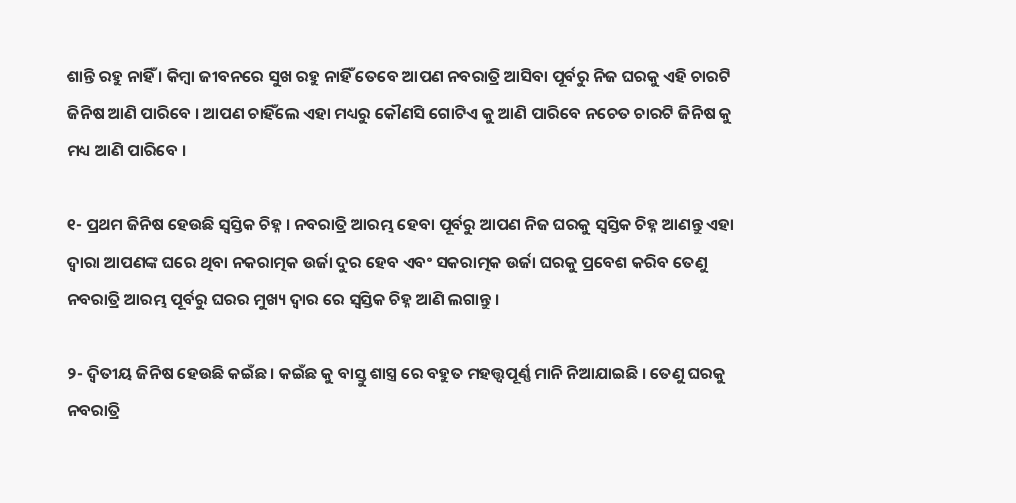ଶାନ୍ତି ରହୁ ନାହିଁ । କିମ୍ବା ଜୀବନରେ ସୁଖ ରହୁ ନାହିଁ ତେବେ ଆପଣ ନବରାତ୍ରି ଆସିବା ପୂର୍ବରୁ ନିଜ ଘରକୁ ଏହି ଚାରଟି ଜିନିଷ ଆଣି ପାରିବେ । ଆପଣ ଚାହିଁଲେ ଏହା ମଧ୍ୟରୁ କୌଣସି ଗୋଟିଏ କୁ ଆଣି ପାରିବେ ନଚେତ ଚାରଟି ଜିନିଷ କୁ ମଧ୍ୟ ଆଣି ପାରିବେ ।

୧- ପ୍ରଥମ ଜିନିଷ ହେଉଛି ସ୍ୱସ୍ତିକ ଚିହ୍ନ । ନବରାତ୍ରି ଆରମ୍ଭ ହେବା ପୂର୍ବରୁ ଆପଣ ନିଜ ଘରକୁ ସ୍ୱସ୍ତିକ ଚିହ୍ନ ଆଣନ୍ତୁ ଏହା ଦ୍ୱାରା ଆପଣଙ୍କ ଘରେ ଥିବା ନକରାତ୍ମକ ଉର୍ଜା ଦୁର ହେବ ଏବଂ ସକରାତ୍ମକ ଉର୍ଜା ଘରକୁ ପ୍ରବେଶ କରିବ ତେଣୁ ନବରାତ୍ରି ଆରମ୍ଭ ପୂର୍ବରୁ ଘରର ମୁଖ୍ୟ ଦ୍ବାର ରେ ସ୍ୱସ୍ତିକ ଚିହ୍ନ ଆଣି ଲଗାନ୍ତୁ ।

୨- ଦ୍ଵିତୀୟ ଜିନିଷ ହେଉଛି କଇଁଛ । କଇଁଛ କୁ ବାସ୍ତୁ ଶାସ୍ତ୍ର ରେ ବହୁତ ମହତ୍ତ୍ୱପୂର୍ଣ୍ଣ ମାନି ନିଆଯାଇଛି । ତେଣୁ ଘରକୁ ନବରାତ୍ରି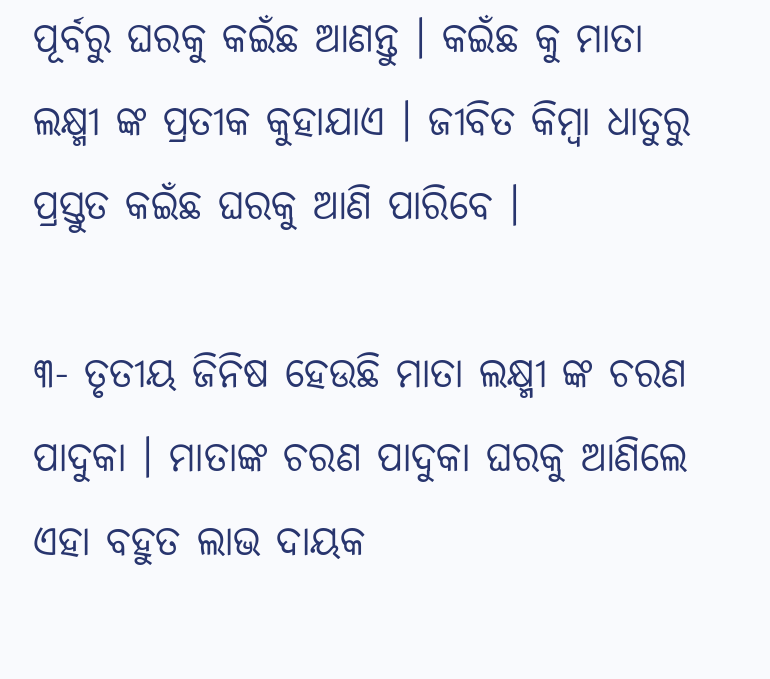ପୂର୍ବରୁ ଘରକୁ କଇଁଛ ଆଣନ୍ତୁ । କଇଁଛ କୁ ମାତା ଲକ୍ଷ୍ମୀ ଙ୍କ ପ୍ରତୀକ କୁହାଯାଏ । ଜୀବିତ କିମ୍ବା ଧାତୁରୁ ପ୍ରସ୍ତୁତ କଇଁଛ ଘରକୁ ଆଣି ପାରିବେ ।

୩- ତୃତୀୟ ଜିନିଷ ହେଉଛି ମାତା ଲକ୍ଷ୍ମୀ ଙ୍କ ଚରଣ ପାଦୁକା । ମାତାଙ୍କ ଚରଣ ପାଦୁକା ଘରକୁ ଆଣିଲେ ଏହା ବହୁତ ଲାଭ ଦାୟକ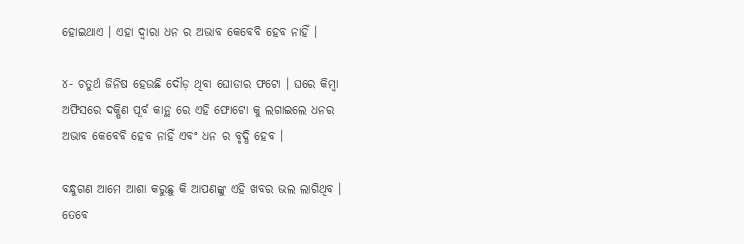ହୋଇଥାଏ । ଏହା ଦ୍ୱାରା ଧନ ର ଅଭାବ କେବେବି ହେବ ନାହିଁ ।

୪- ଚତୁର୍ଥ ଜିନିଷ ହେଉଛି ଦୌଡ଼ ଥିବା ଘୋଡାର ଫଟୋ । ଘରେ କିମ୍ବା ଅଫିସରେ ଦକ୍ଷିଣ ପୂର୍ବ କାନ୍ଥ ରେ ଏହି ଫୋଟୋ କୁ ଲଗାଇଲେ ଧନର ଅଭାବ କେବେବି ହେବ ନାହିଁ ଏବଂ ଧନ ର ବୃଦ୍ଧି ହେବ ।

ବନ୍ଧୁଗଣ ଆମେ ଆଶା କରୁଛୁ କି ଆପଣଙ୍କୁ ଏହି ଖବର ଭଲ ଲାଗିଥିବ । ତେବେ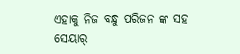ଏହାକୁ ନିଜ ବନ୍ଧୁ ପରିଜନ ଙ୍କ ସହ ସେୟାର୍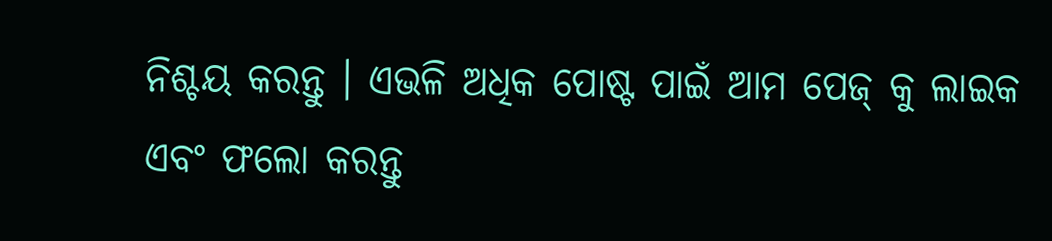ନିଶ୍ଚୟ କରନ୍ତୁ । ଏଭଳି ଅଧିକ ପୋଷ୍ଟ ପାଇଁ ଆମ ପେଜ୍ କୁ ଲାଇକ ଏବଂ ଫଲୋ କରନ୍ତୁ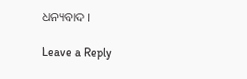ଧନ୍ୟବାଦ ।

Leave a Reply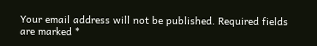Your email address will not be published. Required fields are marked *